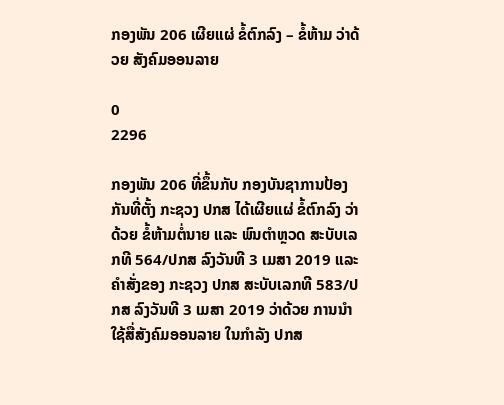ກອງພັນ 206 ເຜີຍແຜ່ ຂໍ້ຕົກລົງ – ຂໍ້ຫ້າມ ວ່າດ້ວຍ ສັງຄົມອອນລາຍ

0
2296

ກອງພັນ 206 ທີ່ຂຶ້ນກັບ ກອງບັນຊາການປ້ອງກັນທີ່ຕັ້ງ ກະຊວງ ປກສ ໄດ້ເຜີຍແຜ່ ຂໍ້ຕົກລົງ ວ່າດ້ວຍ ຂໍ້ຫ້າມຕໍ່ນາຍ ແລະ ພົນຕຳຫຼວດ ສະບັບເລກທີ 564/ປກສ ລົງວັນທີ 3 ເມສາ 2019 ແລະ ຄຳສັ່ງຂອງ ກະຊວງ ປກສ ສະບັບເລກທີ 583/ປກສ ລົງວັນທີ 3 ເມສາ 2019 ວ່າດ້ວຍ ການນຳໃຊ້ສື່ສັງຄົມອອນລາຍ ໃນກຳລັງ ປກສ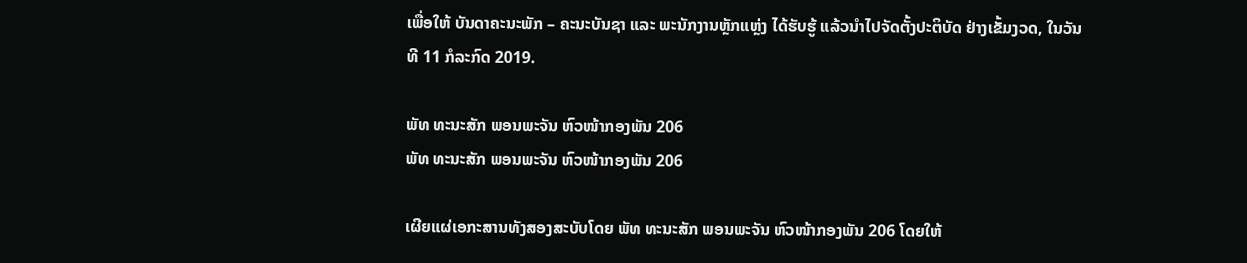ເພື່ອໃຫ້ ບັນດາຄະນະພັກ – ຄະນະບັນຊາ ແລະ ພະນັກງານຫຼັກແຫຼ່ງ ໄດ້ຮັບຮູ້ ແລ້ວນຳໄປຈັດຕັ້ງປະຕິບັດ ຢ່າງເຂັ້ມງວດ, ໃນວັນທີ 11 ກໍລະກົດ 2019.

ພັທ ທະນະສັກ ພອນພະຈັນ ຫົວໜ້າກອງພັນ 206
ພັທ ທະນະສັກ ພອນພະຈັນ ຫົວໜ້າກອງພັນ 206

ເຜີຍແຜ່ເອກະສານທັງສອງສະບັບໂດຍ ພັທ ທະນະສັກ ພອນພະຈັນ ຫົວໜ້າກອງພັນ 206 ໂດຍໃຫ້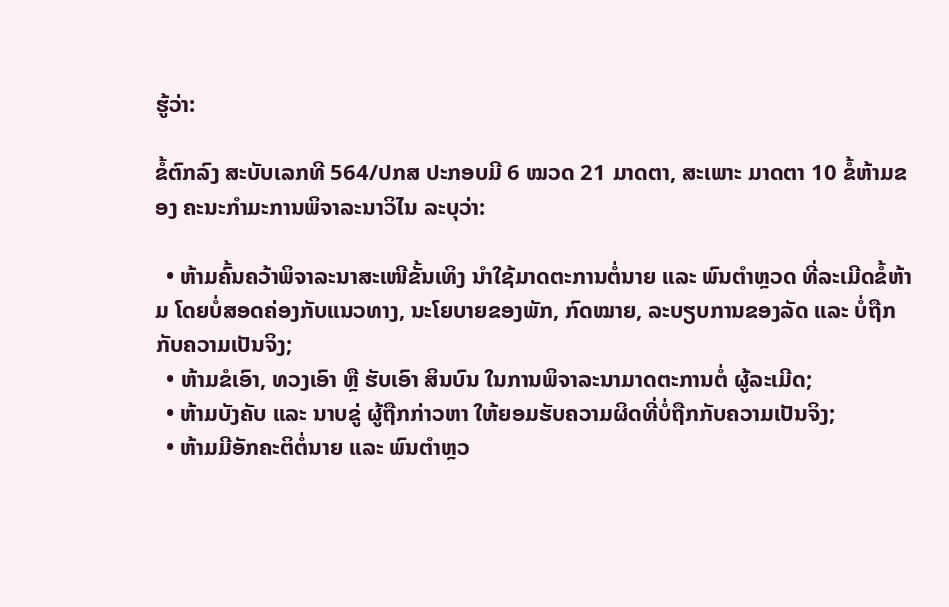ຮູ້ວ່າ:

ຂໍ້ຕົກລົງ ສະບັບເລກທີ 564/ປກສ ປະກອບມີ 6 ໝວດ 21 ມາດຕາ, ສະເພາະ ມາດຕາ 10 ຂໍ້ຫ້າມຂອງ ຄະນະກໍາມະການພິຈາລະນາວິໄນ ລະບຸວ່າ:

  • ຫ້າມຄົ້ນຄວ້າພິຈາລະນາສະເໜີຂັ້ນເທິງ ນຳໃຊ້ມາດຕະການຕໍ່ນາຍ ແລະ ພົນຕຳຫຼວດ ທີ່ລະເມີດຂໍ້ຫ້າມ ໂດຍບໍ່ສອດຄ່ອງກັບແນວທາງ, ນະໂຍບາຍຂອງພັກ, ກົດໝາຍ, ລະບຽບການຂອງລັດ ແລະ ບໍ່ຖືກກັບຄວາມເປັນຈິງ;
  • ຫ້າມຂໍເອົາ, ທວງເອົາ ຫຼື ຮັບເອົາ ສິນບົນ ໃນການພິຈາລະນາມາດຕະການຕໍ່ ຜູ້ລະເມີດ;
  • ຫ້າມບັງຄັບ ແລະ ນາບຂູ່ ຜູ້ຖືກກ່າວຫາ ໃຫ້ຍອມຮັບຄວາມຜິດທີ່ບໍ່ຖືກກັບຄວາມເປັນຈິງ;
  • ຫ້າມມີອັກຄະຕິຕໍ່ນາຍ ແລະ ພົນຕຳຫຼວ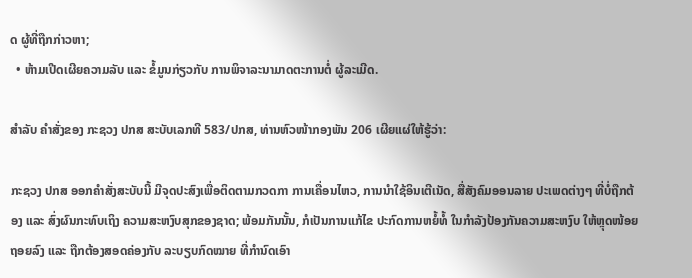ດ ຜູ້ທີ່ຖືກກ່າວຫາ;
  • ຫ້າມເປີດເຜີຍຄວາມລັບ ແລະ ຂໍ້ມູນກ່ຽວກັບ ການພິຈາລະນາມາດຕະການຕໍ່ ຜູ້ລະເມີດ.

ສຳລັບ ຄຳສັ່ງຂອງ ກະຊວງ ປກສ ສະບັບເລກທີ 583/ປກສ, ທ່ານຫົວໜ້າກອງພັນ 206 ເຜີຍແຜ່ໃຫ້ຮູ້ວ່າ:

ກະຊວງ ປກສ ອອກຄຳສັ່ງສະບັບນີ້ ມີຈຸດປະສົງເພື່ອຕິດຕາມກວດກາ ການເຄື່ອນໄຫວ, ການນຳໃຊ້ອິນເຕີເນັດ, ສື່ສັງຄົມອອນລາຍ ປະເພດຕ່າງໆ ທີ່ບໍ່ຖືກຕ້ອງ ແລະ ສົ່ງຜົນກະທົບເຖິງ ຄວາມສະຫງົບສຸກຂອງຊາດ; ພ້ອມກັນນັ້ນ, ກໍເປັນການແກ້ໄຂ ປະກົດການຫຍໍ້ທໍ້ ໃນກຳລັງປ້ອງກັນຄວາມສະຫງົບ ໃຫ້ຫຼຸດໜ້ອຍຖອຍລົງ ແລະ ຖືກຕ້ອງສອດຄ່ອງກັບ ລະບຽບກົດໝາຍ ທີ່ກຳນົດເອົາ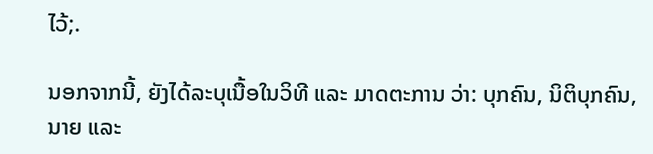ໄວ້;.

ນອກຈາກນີ້, ຍັງໄດ້ລະບຸເນື້ອໃນວິທີ ແລະ ມາດຕະການ ວ່າ: ບຸກຄົນ, ນິຕິບຸກຄົນ, ນາຍ ແລະ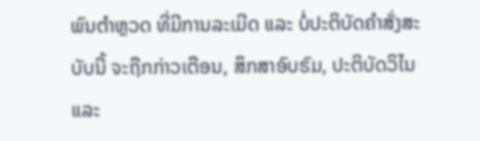ພົນຕຳຫຼວດ ທີ່ມີການລະເມີດ ແລະ ບໍ່ປະຕິບັດຄຳສັ່ງສະບັບນີ້ ຈະຖືກກ່າວເຕືອນ, ສຶກສາອົບຮົມ, ປະຕິບັດວິໄນ ແລະ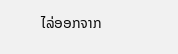ໄລ່ອອກຈາກ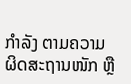ກຳລັງ ຕາມຄວາມຜິດສະຖານໜັກ ຫຼື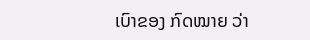ເບົາຂອງ ກົດໝາຍ ວ່າ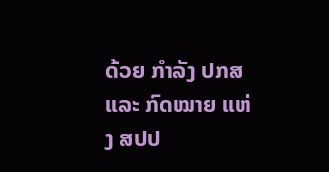ດ້ວຍ ກຳລັງ ປກສ ແລະ ກົດໝາຍ ແຫ່ງ ສປປ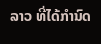ລາວ ທີ່ໄດ້ກຳນົດ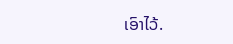ເອົາໄວ້.